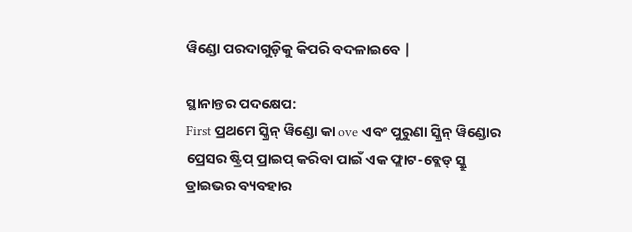ୱିଣ୍ଡୋ ପରଦାଗୁଡ଼ିକୁ କିପରି ବଦଳାଇବେ |

ସ୍ଥାନାନ୍ତର ପଦକ୍ଷେପ:
First ପ୍ରଥମେ ସ୍କ୍ରିନ୍ ୱିଣ୍ଡୋ କା ove ଏବଂ ପୁରୁଣା ସ୍କ୍ରିନ୍ ୱିଣ୍ଡୋର ପ୍ରେସର ଷ୍ଟ୍ରିପ୍ ପ୍ରାଇପ୍ କରିବା ପାଇଁ ଏକ ଫ୍ଲାଟ-ବ୍ଲେଡ୍ ସ୍କ୍ରୁ ଡ୍ରାଇଭର ବ୍ୟବହାର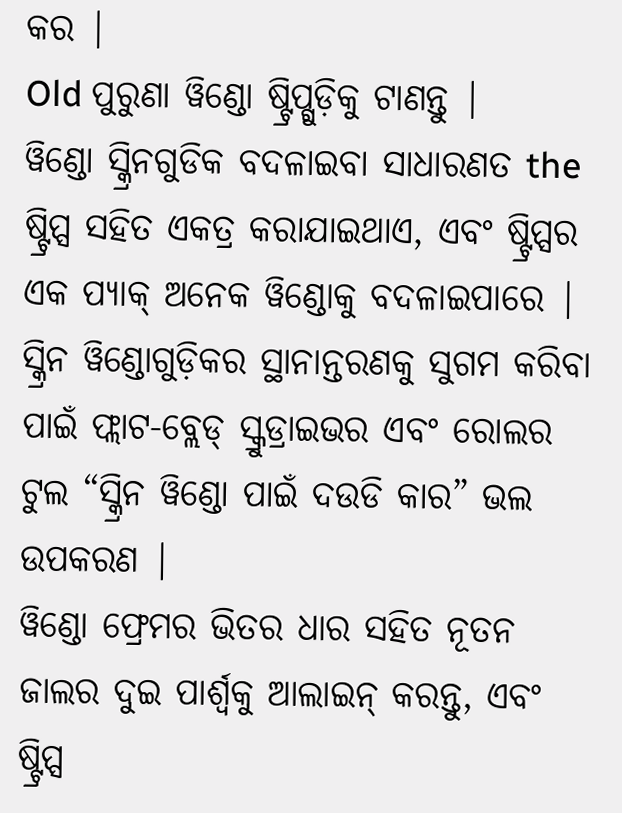କର |
Old ପୁରୁଣା ୱିଣ୍ଡୋ ଷ୍ଟ୍ରିପ୍ଗୁଡ଼ିକୁ ଟାଣନ୍ତୁ |
ୱିଣ୍ଡୋ ସ୍କ୍ରିନଗୁଡିକ ବଦଳାଇବା ସାଧାରଣତ the ଷ୍ଟ୍ରିପ୍ସ ସହିତ ଏକତ୍ର କରାଯାଇଥାଏ, ଏବଂ ଷ୍ଟ୍ରିପ୍ସର ଏକ ପ୍ୟାକ୍ ଅନେକ ୱିଣ୍ଡୋକୁ ବଦଳାଇପାରେ |
ସ୍କ୍ରିନ ୱିଣ୍ଡୋଗୁଡ଼ିକର ସ୍ଥାନାନ୍ତରଣକୁ ସୁଗମ କରିବା ପାଇଁ ଫ୍ଲାଟ-ବ୍ଲେଡ୍ ସ୍କ୍ରୁଡ୍ରାଇଭର ଏବଂ ରୋଲର ଟୁଲ “ସ୍କ୍ରିନ ୱିଣ୍ଡୋ ପାଇଁ ଦଉଡି କାର” ଭଲ ଉପକରଣ |
ୱିଣ୍ଡୋ ଫ୍ରେମର ଭିତର ଧାର ସହିତ ନୂତନ ଜାଲର ଦୁଇ ପାର୍ଶ୍ୱକୁ ଆଲାଇନ୍ କରନ୍ତୁ, ଏବଂ ଷ୍ଟ୍ରିପ୍ସ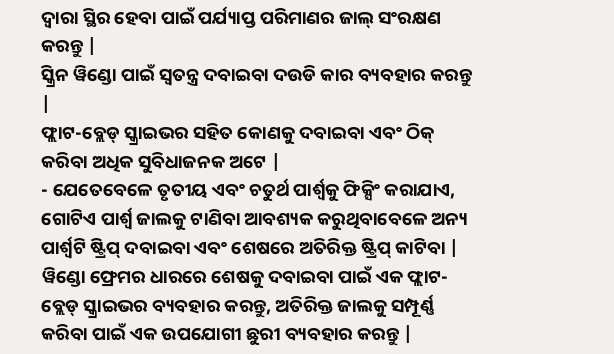ଦ୍ୱାରା ସ୍ଥିର ହେବା ପାଇଁ ପର୍ଯ୍ୟାପ୍ତ ପରିମାଣର ଜାଲ୍ ସଂରକ୍ଷଣ କରନ୍ତୁ |
ସ୍କ୍ରିନ ୱିଣ୍ଡୋ ପାଇଁ ସ୍ୱତନ୍ତ୍ର ଦବାଇବା ଦଉଡି କାର ବ୍ୟବହାର କରନ୍ତୁ |
ଫ୍ଲାଟ-ବ୍ଲେଡ୍ ସ୍କ୍ରାଇଭର ସହିତ କୋଣକୁ ଦବାଇବା ଏବଂ ଠିକ୍ କରିବା ଅଧିକ ସୁବିଧାଜନକ ଅଟେ |
- ଯେତେବେଳେ ତୃତୀୟ ଏବଂ ଚତୁର୍ଥ ପାର୍ଶ୍ୱକୁ ଫିକ୍ସିଂ କରାଯାଏ, ଗୋଟିଏ ପାର୍ଶ୍ୱ ଜାଲକୁ ଟାଣିବା ଆବଶ୍ୟକ କରୁଥିବାବେଳେ ଅନ୍ୟ ପାର୍ଶ୍ୱଟି ଷ୍ଟ୍ରିପ୍ ଦବାଇବା ଏବଂ ଶେଷରେ ଅତିରିକ୍ତ ଷ୍ଟ୍ରିପ୍ କାଟିବା |
ୱିଣ୍ଡୋ ଫ୍ରେମର ଧାରରେ ଶେଷକୁ ଦବାଇବା ପାଇଁ ଏକ ଫ୍ଲାଟ-ବ୍ଲେଡ୍ ସ୍କ୍ରାଇଭର ବ୍ୟବହାର କରନ୍ତୁ, ଅତିରିକ୍ତ ଜାଲକୁ ସମ୍ପୂର୍ଣ୍ଣ କରିବା ପାଇଁ ଏକ ଉପଯୋଗୀ ଛୁରୀ ବ୍ୟବହାର କରନ୍ତୁ |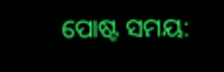ପୋଷ୍ଟ ସମୟ: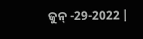ଜୁନ୍ -29-2022 |